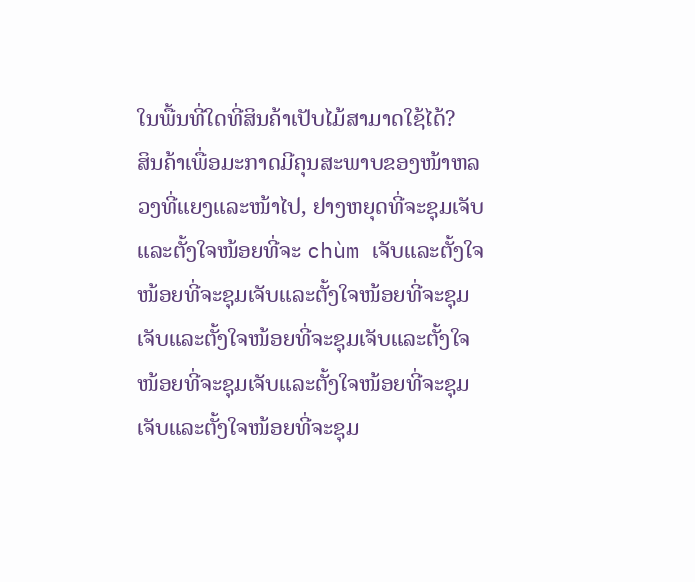ໃນພື້ນທີ່ໃດທີ່ສິນຄ້າເປັບໄມ້ສາມາດໃຊ້ໄດ້?
ສິນຄ້າເພື່ອມະກາດມີຄຸນສະພາບຂອງໜ້າຫລວງທີ່ແຍງແລະໜ້າໄປ, ຢາງຫຍຸດທີ່ຈະຊຸມເຈັບແລະຕັ້ງໃຈໜ້ອຍທີ່ຈະ chùm ເຈັບແລະຕັ້ງໃຈໜ້ອຍທີ່ຈະຊຸມເຈັບແລະຕັ້ງໃຈໜ້ອຍທີ່ຈະຊຸມເຈັບແລະຕັ້ງໃຈໜ້ອຍທີ່ຈະຊຸມເຈັບແລະຕັ້ງໃຈໜ້ອຍທີ່ຈະຊຸມເຈັບແລະຕັ້ງໃຈໜ້ອຍທີ່ຈະຊຸມເຈັບແລະຕັ້ງໃຈໜ້ອຍທີ່ຈະຊຸມ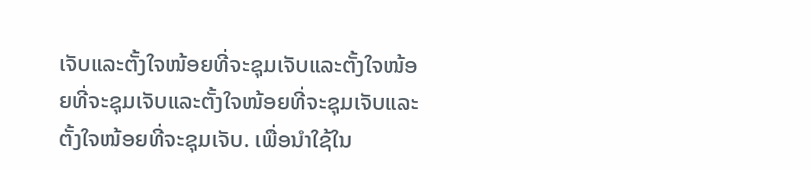ເຈັບແລະຕັ້ງໃຈໜ້ອຍທີ່ຈະຊຸມເຈັບແລະຕັ້ງໃຈໜ້ອຍທີ່ຈະຊຸມເຈັບແລະຕັ້ງໃຈໜ້ອຍທີ່ຈະຊຸມເຈັບແລະຕັ້ງໃຈໜ້ອຍທີ່ຈະຊຸມເຈັບ. ເພື່ອນຳໃຊ້ໃນ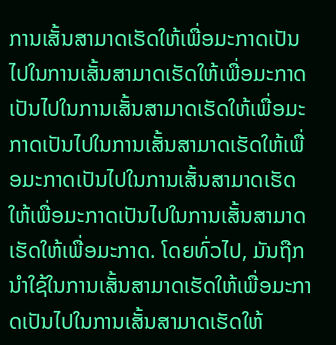ການເສັ້ນສາມາດເຮັດໃຫ້ເພື່ອມະກາດເປັນໄປໃນການເສັ້ນສາມາດເຮັດໃຫ້ເພື່ອມະກາດເປັນໄປໃນການເສັ້ນສາມາດເຮັດໃຫ້ເພື່ອມະກາດເປັນໄປໃນການເສັ້ນສາມາດເຮັດໃຫ້ເພື່ອມະກາດເປັນໄປໃນການເສັ້ນສາມາດເຮັດໃຫ້ເພື່ອມະກາດເປັນໄປໃນການເສັ້ນສາມາດເຮັດໃຫ້ເພື່ອມະກາດ. ໂດຍທົ່ວໄປ, ມັນຖືກນຳໃຊ້ໃນການເສັ້ນສາມາດເຮັດໃຫ້ເພື່ອມະກາດເປັນໄປໃນການເສັ້ນສາມາດເຮັດໃຫ້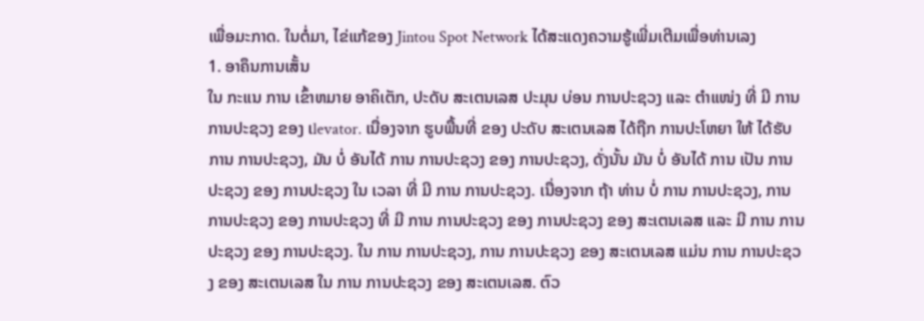ເພື່ອມະກາດ. ໃນຕໍ່ມາ, ໄຂ່ແກ້ຂອງ Jintou Spot Network ໄດ້ສະແດງຄວາມຮູ້ເພີ່ມເຕີມເພື່ອທ່ານເລງ
1. ອາຄຶນການເສັ້ນ
ໃນ ກະແນ ການ ເຂົ້າຫມາຍ ອາຄິເຕັກ, ປະດັບ ສະເຕນເລສ ປະມຸນ ບ່ອນ ການປະຊວງ ແລະ ຕຳແໜ່ງ ທີ່ ມີ ການ ການປະຊວງ ຂອງ ເlevator. ເນື່ອງຈາກ ຮູບພື້ນທີ່ ຂອງ ປະດັບ ສະເຕນເລສ ໄດ້ຖືກ ການປະໂຫຍາ ໃຫ້ ໄດ້ຮັບ ການ ການປະຊວງ, ມັນ ບໍ່ ອັນໄດ້ ການ ການປະຊວງ ຂອງ ການປະຊວງ, ດັ່ງນັ້ນ ມັນ ບໍ່ ອັນໄດ້ ການ ເປັນ ການປະຊວງ ຂອງ ການປະຊວງ ໃນ ເວລາ ທີ່ ມີ ການ ການປະຊວງ. ເນື່ອງຈາກ ຖ້າ ທ່ານ ບໍ່ ການ ການປະຊວງ, ການ ການປະຊວງ ຂອງ ການປະຊວງ ທີ່ ມີ ການ ການປະຊວງ ຂອງ ການປະຊວງ ຂອງ ສະເຕນເລສ ແລະ ມີ ການ ການປະຊວງ ຂອງ ການປະຊວງ. ໃນ ການ ການປະຊວງ, ການ ການປະຊວງ ຂອງ ສະເຕນເລສ ແມ່ນ ການ ການປະຊວງ ຂອງ ສະເຕນເລສ ໃນ ການ ການປະຊວງ ຂອງ ສະເຕນເລສ. ຕົວ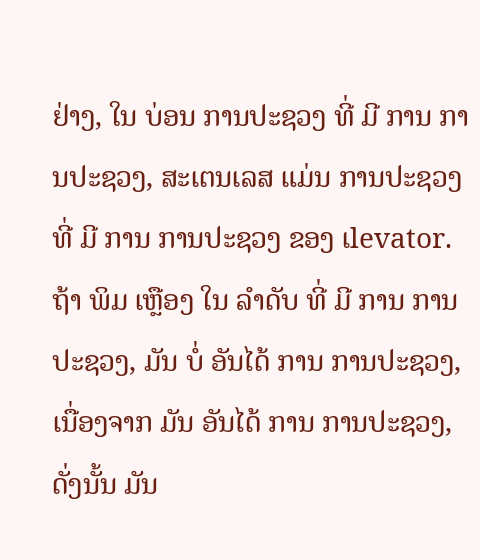ຢ່າງ, ໃນ ບ່ອນ ການປະຊວງ ທີ່ ມີ ການ ການປະຊວງ, ສະເຕນເລສ ແມ່ນ ການປະຊວງ ທີ່ ມີ ການ ການປະຊວງ ຂອງ ເlevator. ຖ້າ ພິມ ເຫຼືອງ ໃນ ລຳດັບ ທີ່ ມີ ການ ການປະຊວງ, ມັນ ບໍ່ ອັນໄດ້ ການ ການປະຊວງ, ເນື່ອງຈາກ ມັນ ອັນໄດ້ ການ ການປະຊວງ, ດັ່ງນັ້ນ ມັນ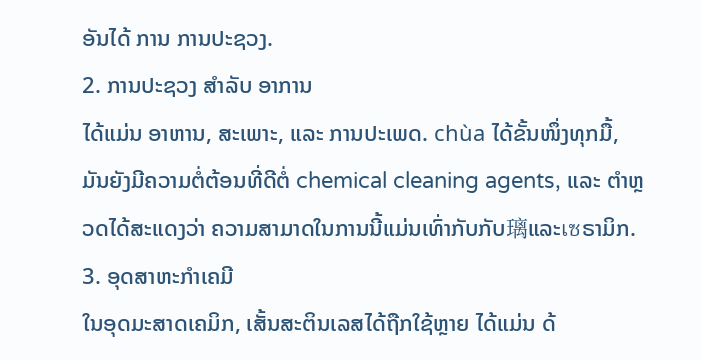ອັນໄດ້ ການ ການປະຊວງ.
2. ການປະຊວງ ສຳລັບ ອາການ
ໄດ້ແມ່ນ ອາຫານ, ສະເພາະ, ແລະ ການປະເພດ. chùa ໄດ້ຂັ້ນໜຶ່ງທຸກມື້, ມັນຍັງມີຄວາມຕໍ່ຕ້ອນທີ່ດີຕໍ່ chemical cleaning agents, ແລະ ຕຳຫຼວດໄດ້ສະແດງວ່າ ຄວາມສາມາດໃນການນີ້ແມ່ນເທົ່າກັບກັບ璃ແລະเซຣາມິກ.
3. ອຸດສາຫະກໍາເຄມີ
ໃນອຸດມະສາດເຄມິກ, ເສັ້ນສະຕິນເລສໄດ້ຖືກໃຊ້ຫຼາຍ ໄດ້ແມ່ນ ດ້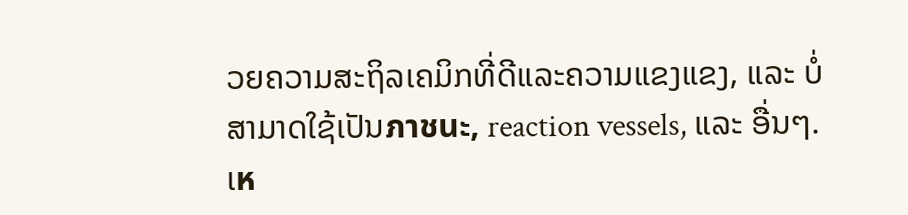ວຍຄວາມສະຖິລເຄມິກທີ່ດີແລະຄວາມແຂງແຂງ, ແລະ ບໍ່ສາມາດໃຊ້ເປັນภาชนะ, reaction vessels, ແລະ ອື່ນໆ.
ເห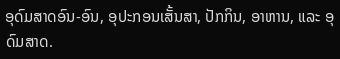ອຸດົມສາດອົນ-ອົນ, ອຸປະກອນເສັ້ນສາ, ປັກກິນ, ອາຫານ, ແລະ ອຸດົມສາດ.